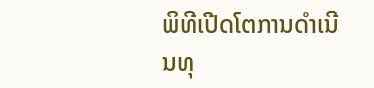ພິທີເປີດໂຕການດຳເນີນທຸ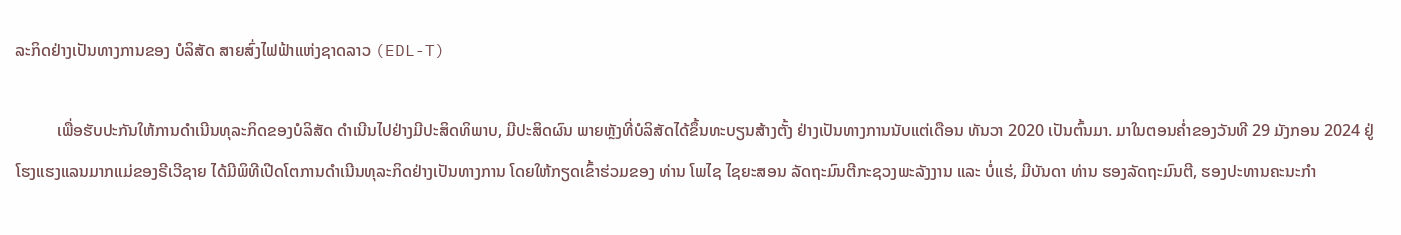ລະກິດຢ່າງເປັນທາງການຂອງ ບໍລິສັດ ສາຍສົ່ງໄຟຟ້າແຫ່ງຊາດລາວ (EDL-T)

          ເພື່ອຮັບປະກັນໃຫ້ການດຳເນີນທຸລະກິດຂອງບໍລິສັດ ດຳເນີນໄປຢ່າງມີປະສິດທິພາບ, ມີປະສິດຜົນ ພາຍຫຼັງທີ່ບໍລິສັດໄດ້ຂຶ້ນທະບຽນສ້າງຕັ້ງ ຢ່າງເປັນທາງການນັບແຕ່ເດືອນ ທັນວາ 2020 ເປັນຕົ້ນມາ. ມາໃນຕອນຄໍ່າຂອງວັນທີ 29 ມັງກອນ 2024 ຢູ່ໂຮງແຮງແລນມາກແມ່ຂອງຣີເວີຊາຍ ໄດ້ມີພິທີເປີດໂຕການດຳເນີນທຸລະກິດຢ່າງເປັນທາງການ ໂດຍໃຫ້ກຽດເຂົ້າຮ່ວມຂອງ ທ່ານ ໂພໄຊ ໄຊຍະສອນ ລັດຖະມົນຕີກະຊວງພະລັງງານ ແລະ ບໍ່ແຮ່, ມີບັນດາ ທ່ານ ຮອງລັດຖະມົນຕີ, ຮອງປະທານຄະນະກຳ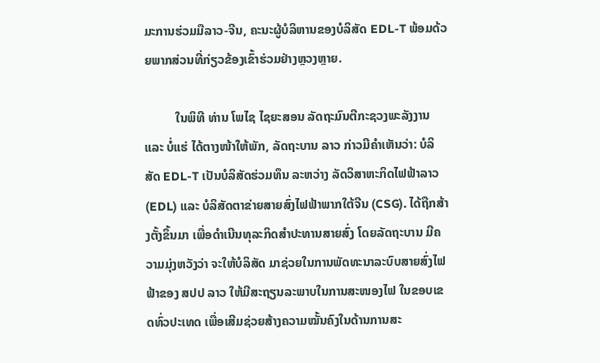ມະການຮ່ວມມືລາວ-ຈີນ, ຄະນະຜູ້ບໍລິຫານຂອງບໍລິສັດ EDL-T ພ້ອມດ້ວຍພາກສ່ວນທີ່ກ່ຽວຂ້ອງເຂົ້າຮ່ວມຢ່າງຫຼວງຫຼາຍ.

          ໃນພິທີ ທ່ານ ໂພໄຊ ໄຊຍະສອນ ລັດຖະມົນຕີກະຊວງພະລັງງານ ແລະ ບໍ່ແຮ່ ໄດ້ຕາງໜ້າໃຫ້ພັກ, ລັດຖະບານ ລາວ ກ່າວມີຄຳເຫັນວ່າ: ບໍລິສັດ EDL-T ເປັນບໍລິສັດຮ່ວມທຶນ ລະຫວ່າງ ລັດວິສາຫະກິດໄຟຟ້າລາວ (EDL) ແລະ ບໍລິສັດຕາຂ່າຍສາຍສົ່ງໄຟຟ້າພາກໃຕ້ຈີນ (CSG). ໄດ້ຖືກສ້າງຕັ້ງຂຶ້ນມາ ເພື່ອດຳເນີນທຸລະກິດສຳປະທານສາຍສົ່ງ ໂດຍລັດຖະບານ ມີຄວາມມຸ່ງຫວັງວ່າ ຈະໃຫ້ບໍລິສັດ ມາຊ່ວຍໃນການພັດທະນາລະບົບສາຍສົ່ງໄຟຟ້າຂອງ ສປປ ລາວ ໃຫ້ມີສະຖຽນລະພາບໃນການສະໜອງໄຟ ໃນຂອບເຂດທົ່ວປະເທດ ເພື່ອເສີມຊ່ວຍສ້າງຄວາມໝັ້ນຄົງໃນດ້ານການສະ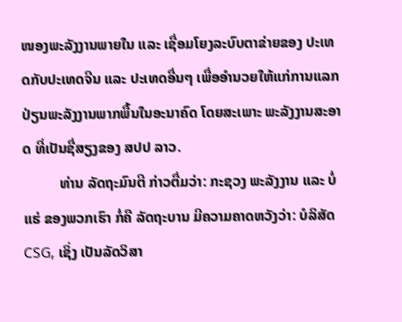ໜອງພະລັງງານພາຍໃນ ແລະ ເຊື່ອມໂຍງລະບົບຕາຂ່າຍຂອງ ປະເທດກັບປະເທດຈີນ ແລະ ປະເທດອື່ນໆ ເພື່ອອຳນວຍໃຫ້ແກ່ການແລກປ່ຽນພະລັງງານພາກພື້ນໃນອະນາຄົດ ໂດຍສະເພາະ ພະລັງງານສະອາດ ທີ່ເປັນຊື່ສຽງຂອງ ສປປ ລາວ.
          ທ່ານ ລັດຖະມົນຕີ ກ່າວຕື່ມວ່າ: ກະຊວງ ພະລັງງານ ແລະ ບໍ່ແຮ່ ຂອງພວກເຮົາ ກໍ່ຄື ລັດຖະບານ ມີຄວາມຄາດຫວັງວ່າ: ບໍລິສັດ CSG, ເຊິ່ງ ເປັນລັດວິສາ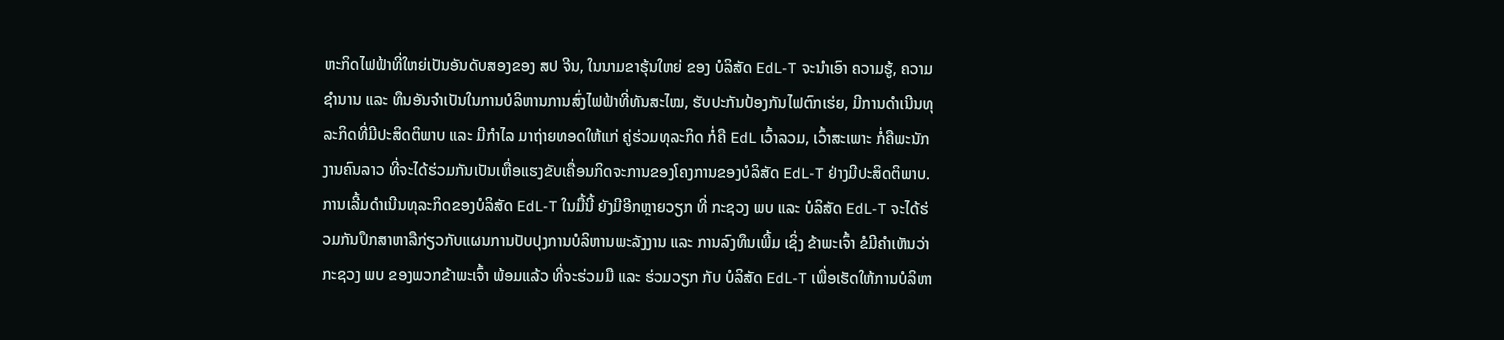ຫະກິດໄຟຟ້າທີ່ໃຫຍ່ເປັນອັນດັບສອງຂອງ ສປ ຈີນ, ໃນນາມຂາຮຸ້ນໃຫຍ່ ຂອງ ບໍລິສັດ EdL-T ຈະນຳເອົາ ຄວາມຮູ້, ຄວາມຊຳນານ ແລະ ທຶນອັນຈຳເປັນໃນການບໍລິຫານການສົ່ງໄຟຟ້າທີ່ທັນສະໄໝ, ຮັບປະກັນປ້ອງກັນໄຟຕົກເຮ່ຍ, ມີການດໍາເນີນທຸລະກິດທີ່ມີປະສິດຕິພາບ ແລະ ມີກໍາໄລ ມາຖ່າຍທອດໃຫ້ແກ່ ຄູ່ຮ່ວມທຸລະກິດ ກໍ່ຄື EdL ເວົ້າລວມ, ເວົ້າສະເພາະ ກໍ່ຄືພະນັກງານຄົນລາວ ທີ່ຈະໄດ້ຮ່ວມກັນເປັນເຫື່ອແຮງຂັບເຄື່ອນກິດຈະການຂອງໂຄງການຂອງບໍລິສັດ EdL-T ຢ່າງມີປະສິດຕິພາບ. ການເລີ້ມດຳເນີນທຸລະກິດຂອງບໍລິສັດ EdL-T ໃນມື້ນີ້ ຍັງມີອີກຫຼາຍວຽກ ທີ່ ກະຊວງ ພບ ແລະ ບໍລິສັດ EdL-T ຈະໄດ້ຮ່ວມກັນປຶກສາຫາລືກ່ຽວກັບແຜນການປັບປຸງການບໍລິຫານພະລັງງານ ແລະ ການລົງທຶນເພີ້ມ ເຊິ່ງ ຂ້າພະເຈົ້າ ຂໍມີຄຳເຫັນວ່າ ກະຊວງ ພບ ຂອງພວກຂ້າພະເຈົ້າ ພ້ອມແລ້ວ ທີ່ຈະຮ່ວມມື ແລະ ຮ່ວມວຽກ ກັບ ບໍລິສັດ EdL-T ເພື່ອເຮັດໃຫ້ການບໍລິຫາ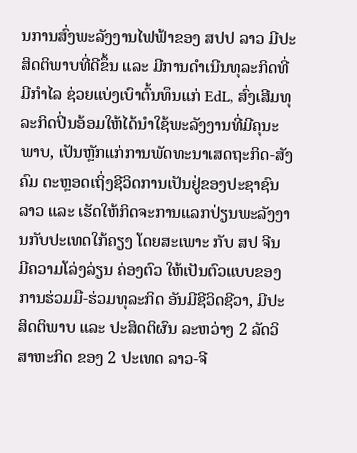ນການສົ່ງພະລັງງານໄຟຟ້າຂອງ ສປປ ລາວ ມີປະສິດຕິພາບທີ່ດີຂຶ້ນ ແລະ ມີການດຳເນີນທຸລະກິດທີ່ມີກຳໄລ ຊ່ວຍແບ່ງເບົາຕົ້ນທຶນແກ່ EdL, ສົ່ງເສີມທຸລະກິດປິ່ນອ້ອມໃຫ້ໄດ້ນໍາໃຊ້ພະລັງງານທີ່ມີຄຸນະພາບ, ເປັນຫຼັກແກ່ການພັດທະນາເສດຖະກິດ-ສັງຄົມ ຕະຫຼອດເຖິ່ງຊີວິດການເປັນຢູ່ຂອງປະຊາຊົນລາວ ແລະ ເຮັດໃຫ້ກິດຈະການແລກປ່ຽນພະລັງງານກັບປະເທດໃກ້ຄຽງ ໂດຍສະເພາະ ກັບ ສປ ຈີນ ມີຄວາມໂລ່ງລ່ຽນ ຄ່ອງຕົວ ໃຫ້ເປັນຕົວແບບຂອງການຮ່ວມມື-ຮ່ວມທຸລະກິດ ອັນມີຊີວິດຊີວາ, ມີປະສິດຕິພາບ ແລະ ປະສິດຕິຜົນ ລະຫວ່າງ 2 ລັດວິສາຫະກິດ ຂອງ 2 ປະເທດ ລາວ-ຈີ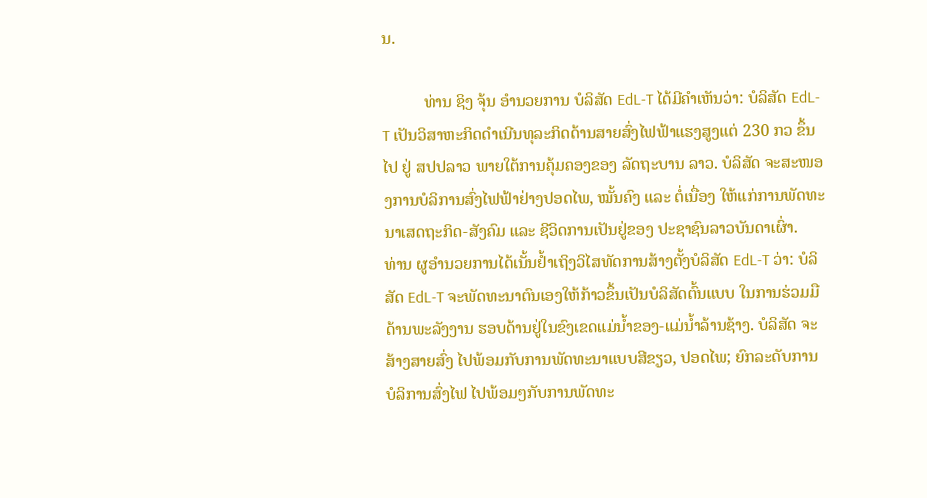ນ.

          ທ່ານ ຊິງ ຈຸ້ນ ອໍານວຍການ ບໍລິສັດ EdL-T ໄດ້ມີຄໍາເຫັນວ່າ: ບໍລິສັດ EdL-T ເປັນວິສາຫະກິດດຳເນີນທຸລະກິດດ້ານສາຍສົ່ງໄຟຟ້າແຮງສູງແຕ່ 230 ກວ ຂຶ້ນໄປ ຢູ່ ສປປລາວ ພາຍໃຕ້ການຄຸ້ມຄອງຂອງ ລັດຖະບານ ລາວ. ບໍລິສັດ ຈະສະໜອງການບໍລິການສົ່ງໄຟຟ້າຢ່າງປອດໄພ, ໝັ້ນຄົງ ແລະ ຕໍ່ເນື່ອງ ໃຫ້ແກ່ການພັດທະນາເສດຖະກິດ-ສັງຄົມ ແລະ ຊີວິດການເປັນຢູ່ຂອງ ປະຊາຊົນລາວບັນດາເຜົ່າ.
ທ່ານ ຜູອຳນວຍການໄດ້ເນັ້ນຢໍ້າເຖິງວິໄສທັດການສ້າງຕັ້ງບໍລິສັດ EdL-T ວ່າ: ບໍລິສັດ EdL-T ຈະພັດທະນາຕົນເອງໃຫ້ກ້າວຂຶ້ນເປັນບໍລິສັດຕົ້ນແບບ ໃນການຮ່ວມມືດ້ານພະລັງງານ ຮອບດ້ານຢູ່ໃນຂົງເຂດແມ່ນໍ້າຂອງ-ແມ່ນໍ້າລ້ານຊ້າງ. ບໍລິສັດ ຈະສ້າງສາຍສົ່ງ ໄປພ້ອມກັບການພັດທະນາແບບສີຂຽວ, ປອດໄພ; ຍົກລະດັບການບໍລິການສົ່ງໄຟ ໄປພ້ອມໆກັບການພັດທະ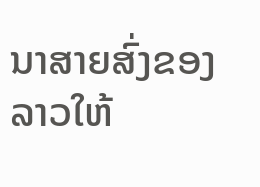ນາສາຍສົ່ງຂອງລາວໃຫ້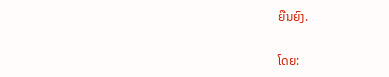ຍືນຍົງ.

ໂດຍ: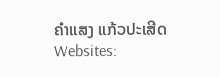ຄຳແສງ ແກ້ວປະເສີດ
Websites: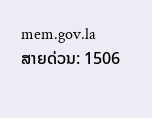mem.gov.la
ສາຍດ່ວນ: 1506